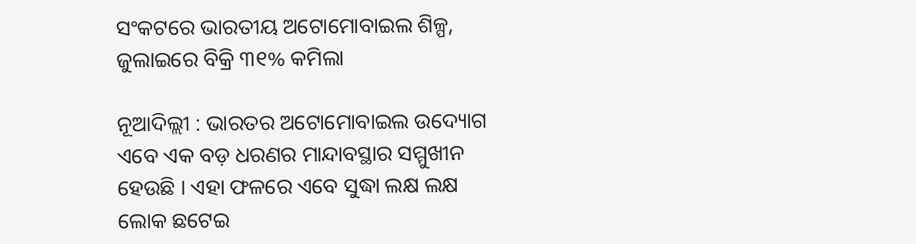ସଂକଟରେ ଭାରତୀୟ ଅଟୋମୋବାଇଲ ଶିଳ୍ପ, ଜୁଲାଇରେ ବିକ୍ରି ୩୧% କମିଲା

ନୂଆଦିଲ୍ଲୀ : ଭାରତର ଅଟୋମୋବାଇଲ ଉଦ୍ୟୋଗ ଏବେ ଏକ ବଡ଼ ଧରଣର ମାନ୍ଦାବସ୍ଥାର ସମ୍ମୁଖୀନ ହେଉଛି । ଏହା ଫଳରେ ଏବେ ସୁଦ୍ଧା ଲକ୍ଷ ଲକ୍ଷ ଲୋକ ଛଟେଇ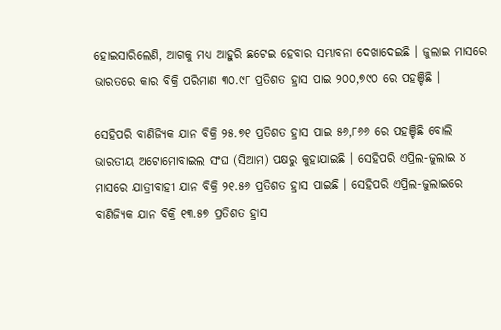ହୋଇସାରିଲେଣି, ଆଗକୁ ମଧ୍ୟ ଆହୁରି ଛଟେଇ ହେବାର ସମ୍ଭାବନା ଦେଖାଦେଇଛି । ଜୁଲାଇ ମାସରେ ଭାରତରେ କାର ବିକ୍ରି ପରିମାଣ ୩୦.୯୮ ପ୍ରତିଶତ ହ୍ରାସ ପାଇ ୨୦୦,୭୯୦ ରେ ପହଞ୍ଚିଛି ।

ସେହିପରି ବାଣିଜ୍ୟିକ ଯାନ ବିକ୍ରି ୨୫.୭୧ ପ୍ରତିଶତ ହ୍ରାସ ପାଇ ୫୬,୮୬୬ ରେ ପହଞ୍ଚିଛି ବୋଲି ଭାରତୀୟ ଅଟୋମୋବାଇଲ ସଂଘ (ସିଆମ) ପକ୍ଷରୁ କୁହାଯାଇଛି । ସେହିପରି ଏପ୍ରିଲ-ଜୁଲାଇ ୪ ମାସରେ ଯାତ୍ରୀବାହୀ ଯାନ ବିକ୍ରି ୨୧.୫୬ ପ୍ରତିଶତ ହ୍ରାସ ପାଇଛି । ସେହିପରି ଏପ୍ରିଲ-ଜୁଲାଇରେ ବାଣିଜ୍ୟିକ ଯାନ ବିକ୍ରି ୧୩.୫୭ ପ୍ରତିଶତ ହ୍ରାସ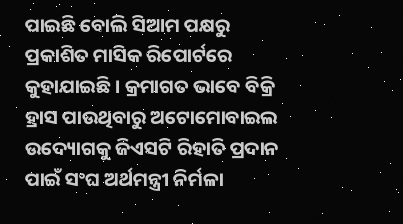ପାଇଛି ବୋଲି ସିଆମ ପକ୍ଷରୁ ପ୍ରକାଶିତ ମାସିକ ରିପୋର୍ଟରେ କୁହାଯାଇଛି । କ୍ରମାଗତ ଭାବେ ବିକ୍ରି ହ୍ରାସ ପାଉଥିବାରୁ ଅଟୋମୋବାଇଲ ଉଦ୍ୟୋଗକୁ ଜିଏସଟି ରିହାତି ପ୍ରଦାନ ପାଇଁ ସଂଘ ଅର୍ଥମନ୍ତ୍ରୀ ନିର୍ମଳା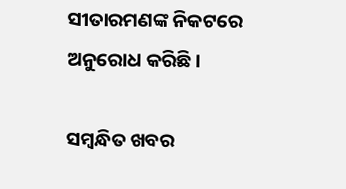ସୀତାରମଣଙ୍କ ନିକଟରେ ଅନୁରୋଧ କରିଛି ।

ସମ୍ବନ୍ଧିତ ଖବର